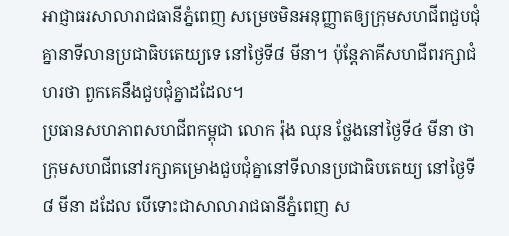អាជ្ញាធរសាលារាជធានីភ្នំពេញ សម្រេចមិនអនុញ្ញាតឲ្យក្រុមសហជីពជួបជុំគ្នានាទីលានប្រជាធិបតេយ្យទេ នៅថ្ងៃទី៨ មីនា។ ប៉ុន្តែភាគីសហជីពរក្សាជំហរថា ពួកគេនឹងជួបជុំគ្នាដដែល។
ប្រធានសហភាពសហជីពកម្ពុជា លោក រ៉ុង ឈុន ថ្លែងនៅថ្ងៃទី៤ មីនា ថា ក្រុមសហជីពនៅរក្សាគម្រោងជួបជុំគ្នានៅទីលានប្រជាធិបតេយ្យ នៅថ្ងៃទី៨ មីនា ដដែល បើទោះជាសាលារាជធានីភ្នំពេញ ស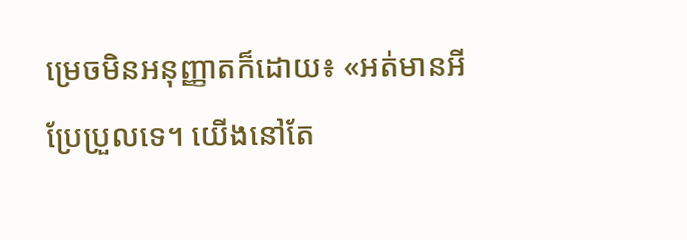ម្រេចមិនអនុញ្ញាតក៏ដោយ៖ «អត់មានអីប្រែប្រួលទេ។ យើងនៅតែ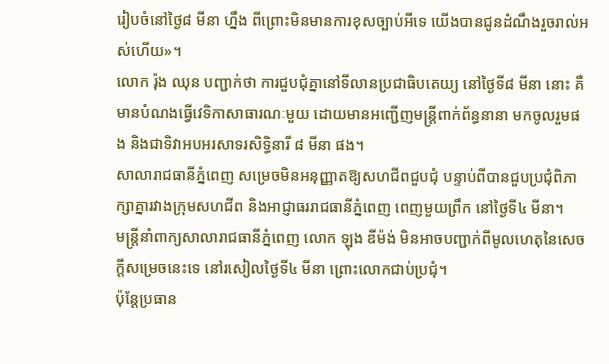រៀបចំនៅថ្ងៃ៨ មីនា ហ្នឹង ពីព្រោះមិនមានការខុសច្បាប់អីទេ យើងបានជូនដំណឹងរួចរាល់អស់ហើយ»។
លោក រ៉ុង ឈុន បញ្ជាក់ថា ការជួបជុំគ្នានៅទីលានប្រជាធិបតេយ្យ នៅថ្ងៃទី៨ មីនា នោះ គឺមានបំណងធ្វើវេទិកាសាធារណៈមួយ ដោយមានអញ្ជើញមន្ត្រីពាក់ព័ន្ធនានា មកចូលរួមផង និងជាទិវាអបអរសាទរសិទ្ធិនារី ៨ មីនា ផង។
សាលារាជធានីភ្នំពេញ សម្រេចមិនអនុញ្ញាតឱ្យសហជីពជួបជុំ បន្ទាប់ពីបានជួបប្រជុំពិភាក្សាគ្នារវាងក្រុមសហជីព និងអាជ្ញាធររាជធានីភ្នំពេញ ពេញមួយព្រឹក នៅថ្ងៃទី៤ មីនា។
មន្ត្រីនាំពាក្យសាលារាជធានីភ្នំពេញ លោក ឡុង ឌីម៉ង់ មិនអាចបញ្ជាក់ពីមូលហេតុនៃសេចក្ដីសម្រេចនេះទេ នៅរសៀលថ្ងៃទី៤ មីនា ព្រោះលោកជាប់ប្រជុំ។
ប៉ុន្តែប្រធាន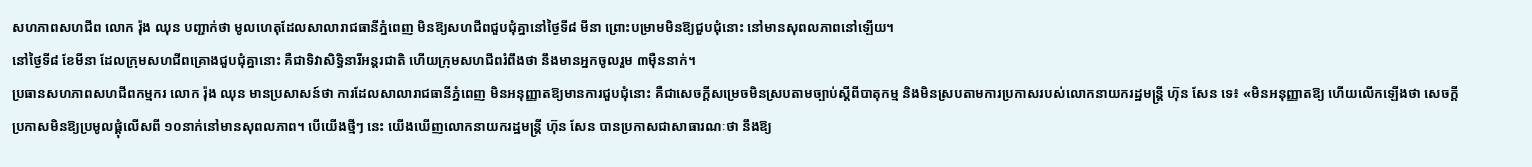សហភាពសហជីព លោក រ៉ុង ឈុន បញ្ជាក់ថា មូលហេតុដែលសាលារាជធានីភ្នំពេញ មិនឱ្យសហជីពជួបជុំគ្នានៅថ្ងៃទី៨ មីនា ព្រោះបម្រាមមិនឱ្យជួបជុំនោះ នៅមានសុពលភាពនៅឡើយ។
នៅថ្ងៃទី៨ ខែមីនា ដែលក្រុមសហជីពគ្រោងជួបជុំគ្នានោះ គឺជាទិវាសិទ្ធិនារីអន្តរជាតិ ហើយក្រុមសហជីពរំពឹងថា នឹងមានអ្នកចូលរួម ៣ម៉ឺននាក់។
ប្រធានសហភាពសហជីពកម្មករ លោក រ៉ុង ឈុន មានប្រសាសន៍ថា ការដែលសាលារាជធានីភ្នំពេញ មិនអនុញ្ញាតឱ្យមានការជួបជុំនោះ គឺជាសេចក្ដីសម្រេចមិនស្របតាមច្បាប់ស្ដីពីបាតុកម្ម និងមិនស្របតាមការប្រកាសរបស់លោកនាយករដ្ឋមន្ត្រី ហ៊ុន សែន ទេ៖ «មិនអនុញ្ញាតឱ្យ ហើយលើកឡើងថា សេចក្ដីប្រកាសមិនឱ្យប្រមូលផ្ដុំលើសពី ១០នាក់នៅមានសុពលភាព។ បើយើងថ្មីៗ នេះ យើងឃើញលោកនាយករដ្ឋមន្ត្រី ហ៊ុន សែន បានប្រកាសជាសាធារណៈថា នឹងឱ្យ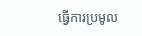ធ្វើការប្រមូល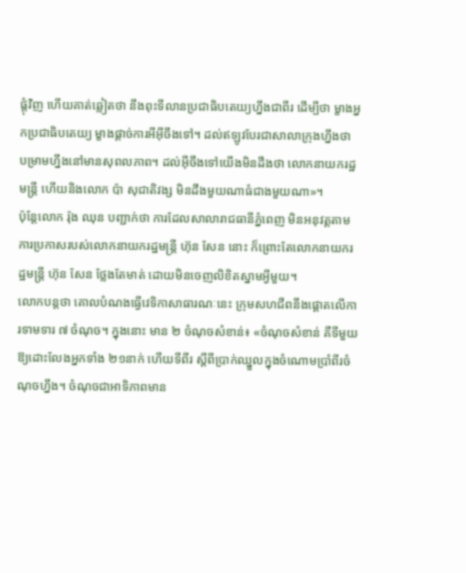ផ្ដុំវិញ ហើយគាត់ឆ្លៀតថា នឹងពុះទីលានប្រជាធិបតេយ្យហ្នឹងជាពីរ ដើម្បីថា ម្ខាងអ្នកប្រជាធិបតេយ្យ ម្ខាងផ្ដាច់ការអីអ៊ីចឹងទៅ។ ដល់ឥឡូវបែរជាសាលាក្រុងហ្នឹងថា បម្រាមហ្នឹងនៅមានសុពលភាព។ ដល់អ៊ីចឹងទៅយើងមិនដឹងថា លោកនាយករដ្ឋមន្ត្រី ហើយនិងលោក ប៉ា សុជាតិវង្ស មិនដឹងមួយណាធំជាងមួយណា»។
ប៉ុន្តែលោក រ៉ុង ឈុន បញ្ជាក់ថា ការដែលសាលារាជធានីភ្នំពេញ មិនអនុវត្តតាមការប្រកាសរបស់លោកនាយករដ្ឋមន្ត្រី ហ៊ុន សែន នោះ ក៏ព្រោះតែលោកនាយករដ្ឋមន្ត្រី ហ៊ុន សែន ថ្លែងតែមាត់ ដោយមិនចេញលិខិតស្នាមអ្វីមួយ។
លោកបន្តថា គោលបំណងធ្វើវេទិកាសាធារណៈនេះ ក្រុមសហជីពនឹងផ្ដោតលើការទាមទារ ៧ ចំណុច។ ក្នុងនោះ មាន ២ ចំណុចសំខាន់៖ «ចំណុចសំខាន់ គឺទីមួយ ឱ្យដោះលែងអ្នកទាំង ២១នាក់ ហើយទីពីរ ស្ដីពីប្រាក់ឈ្នួលក្នុងចំណោមប្រាំពីរចំណុចហ្នឹង។ ចំណុចជាអាទិភាពមាន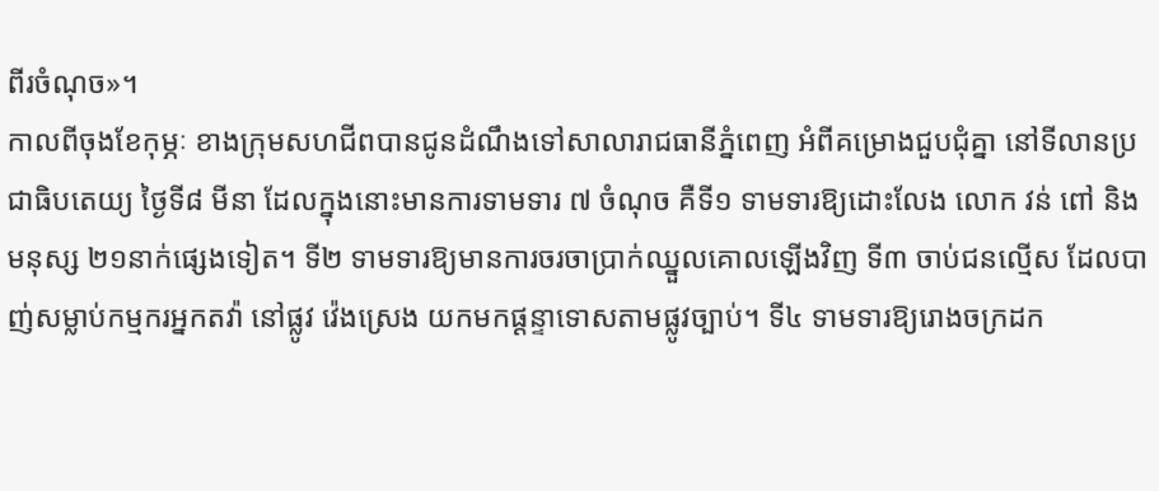ពីរចំណុច»។
កាលពីចុងខែកុម្ភៈ ខាងក្រុមសហជីពបានជូនដំណឹងទៅសាលារាជធានីភ្នំពេញ អំពីគម្រោងជួបជុំគ្នា នៅទីលានប្រជាធិបតេយ្យ ថ្ងៃទី៨ មីនា ដែលក្នុងនោះមានការទាមទារ ៧ ចំណុច គឺទី១ ទាមទារឱ្យដោះលែង លោក វន់ ពៅ និងមនុស្ស ២១នាក់ផ្សេងទៀត។ ទី២ ទាមទារឱ្យមានការចរចាប្រាក់ឈ្នួលគោលឡើងវិញ ទី៣ ចាប់ជនល្មើស ដែលបាញ់សម្លាប់កម្មករអ្នកតវ៉ា នៅផ្លូវ វ៉េងស្រេង យកមកផ្ដន្ទាទោសតាមផ្លូវច្បាប់។ ទី៤ ទាមទារឱ្យរោងចក្រដក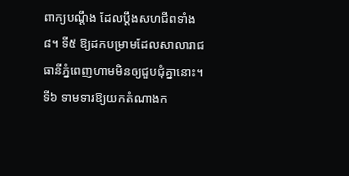ពាក្យបណ្តឹង ដែលប្ដឹងសហជីពទាំង ៨។ ទី៥ ឱ្យដកបម្រាមដែលសាលារាជធានីភ្នំពេញហាមមិនឲ្យជួបជុំគ្នានោះ។ ទី៦ ទាមទារឱ្យយកតំណាងក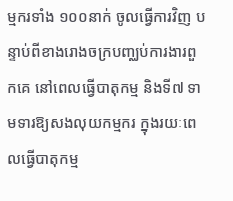ម្មករទាំង ១០០នាក់ ចូលធ្វើការវិញ បន្ទាប់ពីខាងរោងចក្របញ្ឈប់ការងារពួកគេ នៅពេលធ្វើបាតុកម្ម និងទី៧ ទាមទារឱ្យសងលុយកម្មករ ក្នុងរយៈពេលធ្វើបាតុកម្ម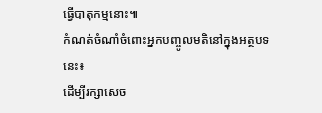ធ្វើបាតុកម្មនោះ៕
កំណត់ចំណាំចំពោះអ្នកបញ្ចូលមតិនៅក្នុងអត្ថបទនេះ៖
ដើម្បីរក្សាសេច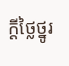ក្ដីថ្លៃថ្នូរ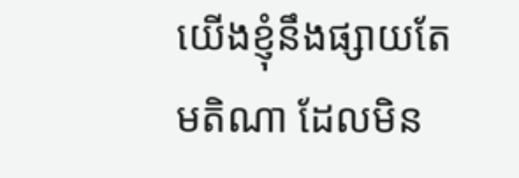យើងខ្ញុំនឹងផ្សាយតែមតិណា ដែលមិន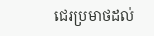ជេរប្រមាថដល់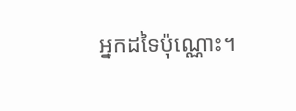អ្នកដទៃប៉ុណ្ណោះ។